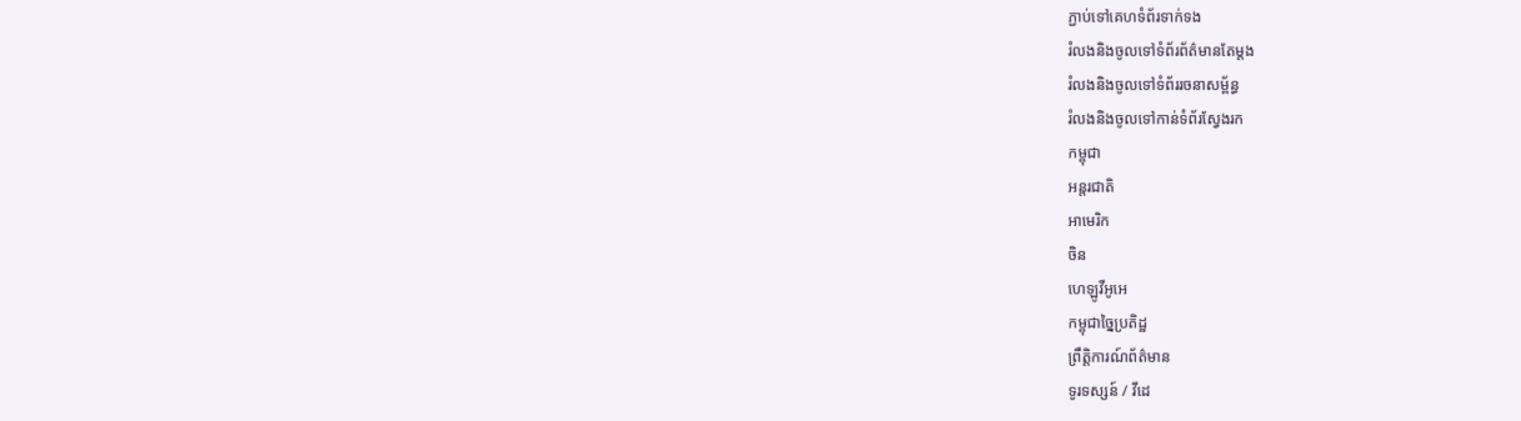ភ្ជាប់ទៅគេហទំព័រទាក់ទង
រំលងនិងចូលទៅទំព័រព័ត៌មានតែម្តង
រំលងនិងចូលទៅទំព័ររចនាសម្ព័ន្ធ
រំលងនិងចូលទៅកាន់ទំព័រស្វែងរក
កម្ពុជា
អន្តរជាតិ
អាមេរិក
ចិន
ហេឡូវីអូអេ
កម្ពុជាច្នៃប្រតិដ្ឋ
ព្រឹត្តិការណ៍ព័ត៌មាន
ទូរទស្សន៍ / វីដេ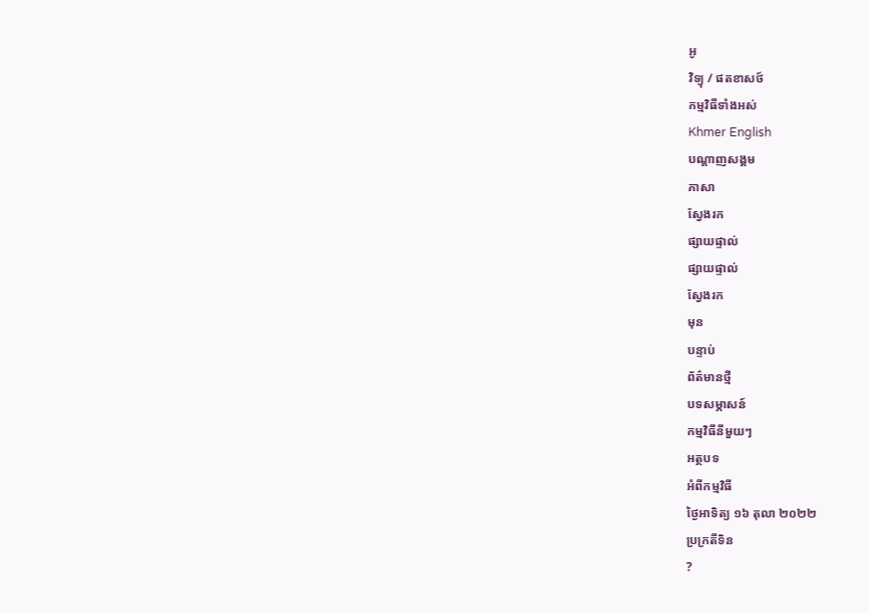អូ
វិទ្យុ / ផតខាសថ៍
កម្មវិធីទាំងអស់
Khmer English
បណ្តាញសង្គម
ភាសា
ស្វែងរក
ផ្សាយផ្ទាល់
ផ្សាយផ្ទាល់
ស្វែងរក
មុន
បន្ទាប់
ព័ត៌មានថ្មី
បទសម្ភាសន៍
កម្មវិធីនីមួយៗ
អត្ថបទ
អំពីកម្មវិធី
ថ្ងៃអាទិត្យ ១៦ តុលា ២០២២
ប្រក្រតីទិន
?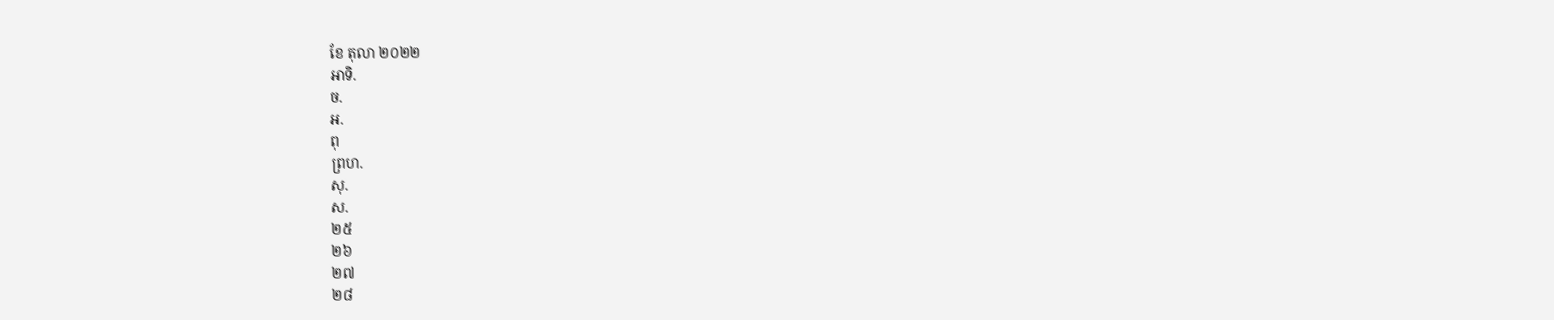ខែ តុលា ២០២២
អាទិ.
ច.
អ.
ពុ
ព្រហ.
សុ.
ស.
២៥
២៦
២៧
២៨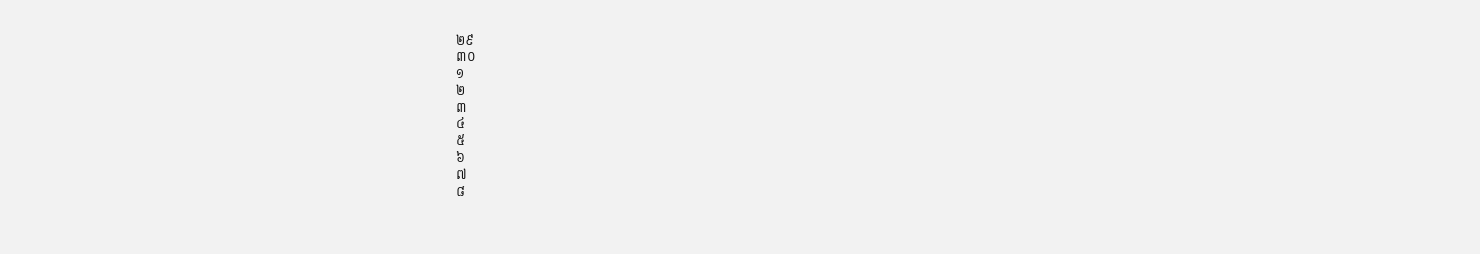២៩
៣០
១
២
៣
៤
៥
៦
៧
៨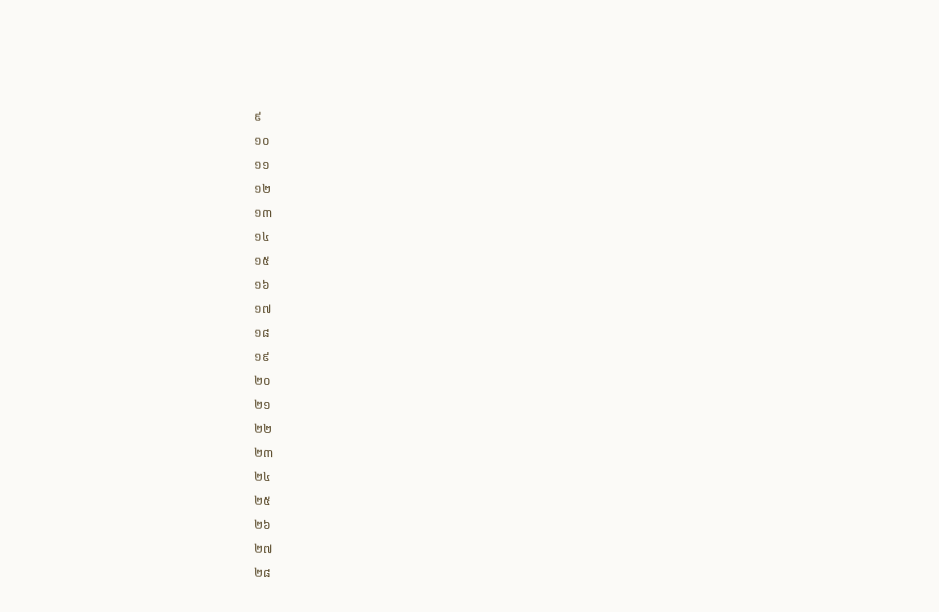៩
១០
១១
១២
១៣
១៤
១៥
១៦
១៧
១៨
១៩
២០
២១
២២
២៣
២៤
២៥
២៦
២៧
២៨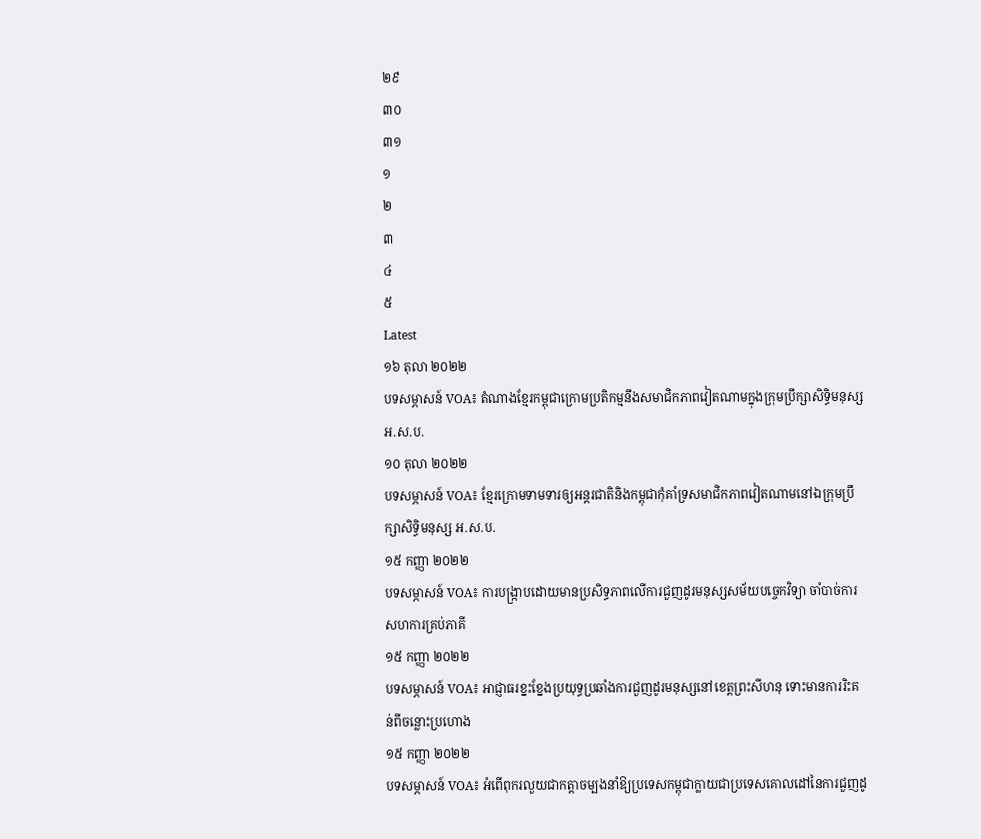២៩
៣០
៣១
១
២
៣
៤
៥
Latest
១៦ តុលា ២០២២
បទសម្ភាសន៍ VOA៖ តំណាងខ្មែរកម្ពុជាក្រោមប្រតិកម្មនឹងសមាជិកភាពវៀតណាមក្នុងក្រុមប្រឹក្សាសិទ្ធិមនុស្សអ.ស.ប.
១០ តុលា ២០២២
បទសម្ភាសន៍ VOA៖ ខ្មែរក្រោមទាមទារឲ្យអន្តរជាតិនិងកម្ពុជាកុំគាំទ្រសមាជិកភាពវៀតណាមនៅឯក្រុមប្រឹក្សាសិទ្ធិមនុស្ស អ.ស.ប.
១៥ កញ្ញា ២០២២
បទសម្ភាសន៍ VOA៖ ការបង្ក្រាបដោយមានប្រសិទ្ធភាពលើការជួញដូរមនុស្សសម័យបច្ចេកវិទ្យា ចាំបាច់ការសហការគ្រប់ភាគី
១៥ កញ្ញា ២០២២
បទសម្ភាសន៍ VOA៖ អាជ្ញាធរខ្នះខ្នែងប្រយុទ្ធប្រឆាំងការជួញដូរមនុស្សនៅខេត្តព្រះសីហនុ ទោះមានការរិះគន់ពីចន្លោះប្រហោង
១៥ កញ្ញា ២០២២
បទសម្ភាសន៍ VOA៖ អំពើពុករលួយជាកត្តាចម្បងនាំឱ្យប្រទេសកម្ពុជាក្លាយជាប្រទេសគោលដៅនៃការជួញដូ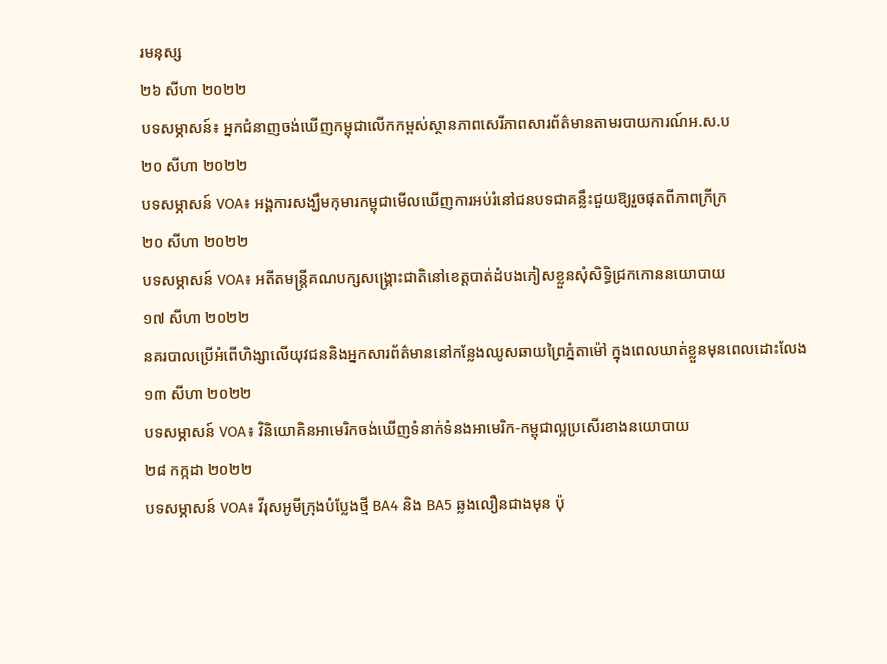រមនុស្ស
២៦ សីហា ២០២២
បទសម្ភាសន៍៖ អ្នកជំនាញចង់ឃើញកម្ពុជាលើកកម្ពស់ស្ថានភាពសេរីភាពសារព័ត៌មានតាមរបាយការណ៍អ.ស.ប
២០ សីហា ២០២២
បទសម្ភាសន៍ VOA៖ អង្គការសង្ឃឹមកុមារកម្ពុជាមើលឃើញការអប់រំនៅជនបទជាគន្លឹះជួយឱ្យរួចផុតពីភាពក្រីក្រ
២០ សីហា ២០២២
បទសម្ភាសន៍ VOA៖ អតីតមន្រ្តីគណបក្សសង្រ្គោះជាតិនៅខេត្តបាត់ដំបងភៀសខ្លួនសុំសិទ្ធិជ្រកកោននយោបាយ
១៧ សីហា ២០២២
នគរបាលប្រើអំពើហិង្សាលើយុវជននិងអ្នកសារព័ត៌មាននៅកន្លែងឈូសឆាយព្រៃភ្នំតាម៉ៅ ក្នុងពេលឃាត់ខ្លួនមុនពេលដោះលែង
១៣ សីហា ២០២២
បទសម្ភាសន៍ VOA៖ វិនិយោគិនអាមេរិកចង់ឃើញទំនាក់ទំនងអាមេរិក-កម្ពុជាល្អប្រសើរខាងនយោបាយ
២៨ កក្កដា ២០២២
បទសម្ភាសន៍ VOA៖ វីរុសអូមីក្រុងបំប្លែងថ្មី BA4 និង BA5 ឆ្លងលឿនជាងមុន ប៉ុ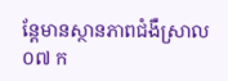ន្តែមានស្ថានភាពជំងឺស្រាល
០៧ ក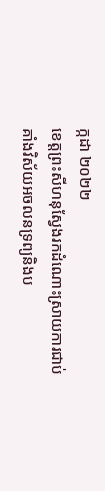ក្កដា ២០២២
ខេត្តព្រះសីហនុស្វែងរកដំណោះស្រាយការជាប់គាំងវិស័យអចលនទ្រព្យនិងប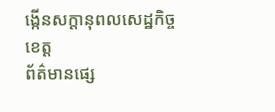ង្កើនសក្តានុពលសេដ្ឋកិច្ចខេត្ត
ព័ត៌មានផ្សេ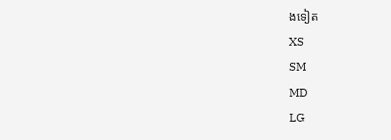ងទៀត
XS
SM
MD
LG